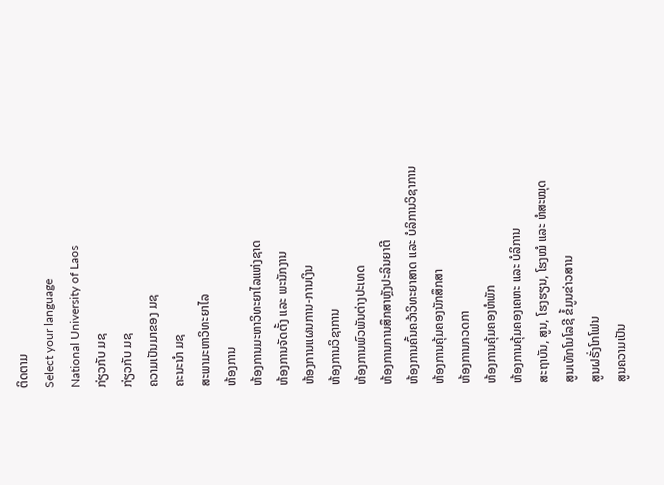ຕິດຕາມ
Select your language
National University of Laos
ກ່ຽວກັບ ມຊ
ກ່ຽວກັບ ມຊ
ຄວາມເປັນມາຂອງ ມຊ
ຄະນະນຳ ມຊ
ສະພາມະຫາວິທະຍາໄລ
ຫ້ອງການ
ຫ້ອງການມະຫາວິທະຍາໄລແຫ່ງຊາດ
ຫ້ອງການຈັດຕັ້ງ ແລະ ພະນັກງານ
ຫ້ອງການແຜນການ-ການເງິນ
ຫ້ອງການວິຊາການ
ຫ້ອງການພົວພັນຕ່າງປະເທດ
ຫ້ອງການການສຶກສາຫຼັງປະລິນຍາຕີ
ຫ້ອງການຄົ້ນຄວ້າວິທະຍາສາດ ແລະ ບໍລິການວິຊາການ
ຫ້ອງການຄຸ້ມຄອງນັກສຶກສາ
ຫ້ອງການກວດກາ
ຫ້ອງການຄຸ້ມຄອງຫໍພັກ
ຫ້ອງການຄຸ້ມຄອງເຄຫະ ແລະ ບໍລິການ
ສະຖາບັນ, ສູນ, ໂຮງຮຽນ, ໂຮງໝໍ ແລະ ຫໍສະໝຸດ
ສູນເທັກໂນໂລຊີ ຂໍ້ມູນຂ່າວສານ
ສູນຝຣັ່ງໂກໂຟນ
ສູນຄວາມເປັນ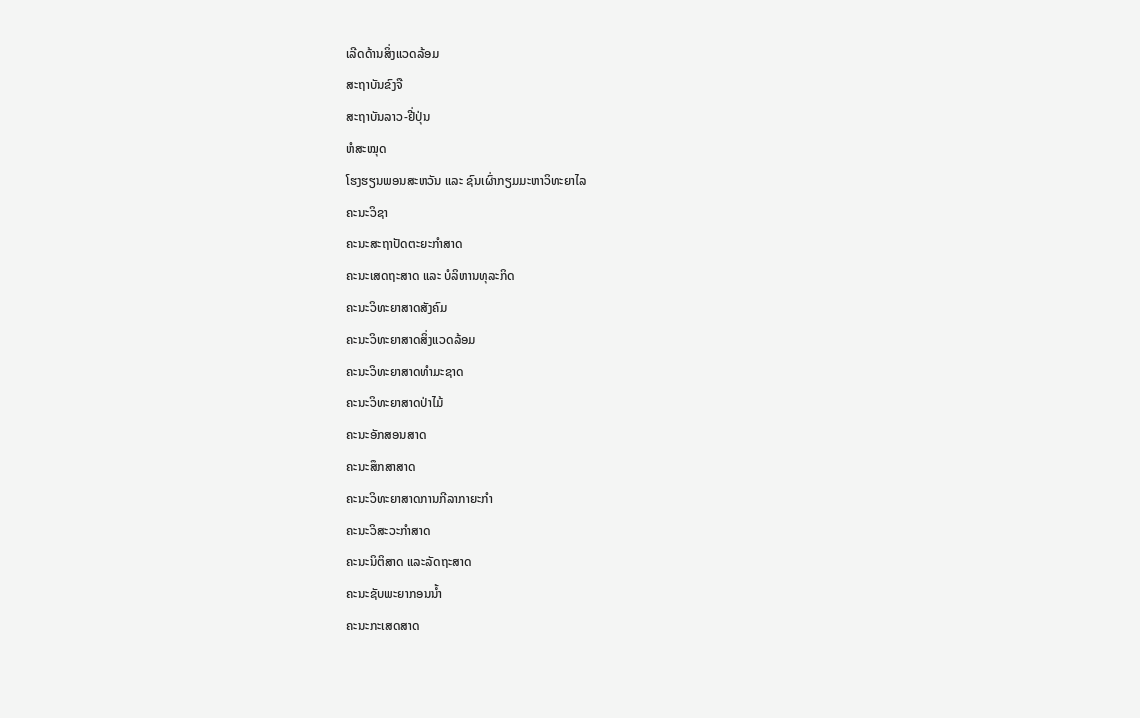ເລີດດ້ານສິ່ງແວດລ້ອມ
ສະຖາບັນຂົງຈື
ສະຖາບັນລາວ-ຢີ່ປຸ່ນ
ຫໍສະໝຸດ
ໂຮງຮຽນພອນສະຫວັນ ແລະ ຊົນເຜົ່າກຽມມະຫາວິທະຍາໄລ
ຄະນະວິຊາ
ຄະນະສະຖາປັດຕະຍະກຳສາດ
ຄະນະເສດຖະສາດ ແລະ ບໍລິຫານທຸລະກິດ
ຄະນະວິທະຍາສາດສັງຄົມ
ຄະນະວິທະຍາສາດສິ່ງແວດລ້ອມ
ຄະນະວິທະຍາສາດທຳມະຊາດ
ຄະນະວິທະຍາສາດປ່າໄມ້
ຄະນະອັກສອນສາດ
ຄະນະສຶກສາສາດ
ຄະນະວິທະຍາສາດການກີລາກາຍະກຳ
ຄະນະວິສະວະກຳສາດ
ຄະນະນິຕິສາດ ແລະລັດຖະສາດ
ຄະນະຊັບພະຍາກອນນໍ້າ
ຄະນະກະເສດສາດ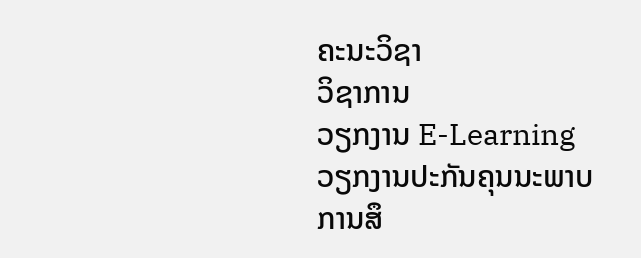ຄະນະວິຊາ
ວິຊາການ
ວຽກງານ E-Learning
ວຽກງານປະກັນຄຸນນະພາບການສຶ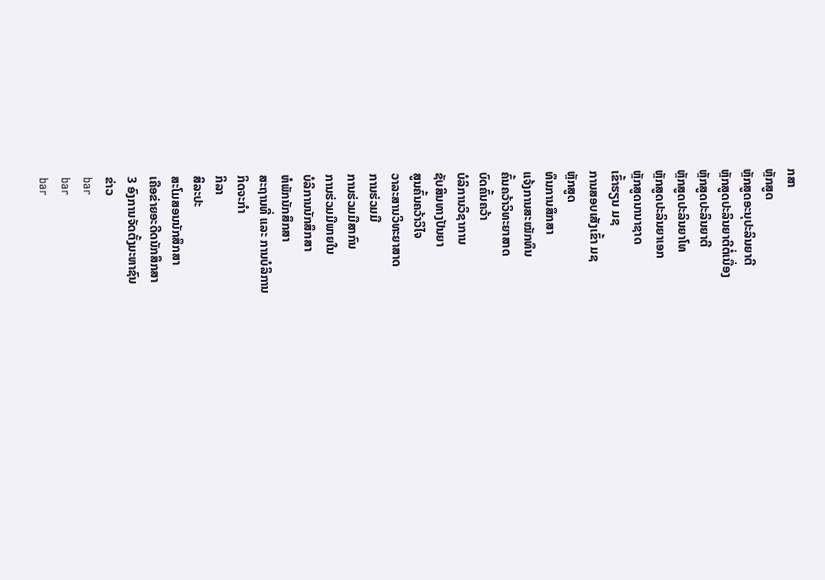ກສາ
ຫຼັກສູດ
ຫຼັກສູດອະນຸປະລິນຍາຕີ
ຫຼັກສູດປະລິນຍາຕີຕໍ່ເນື່ອງ
ຫຼັກສູດປະລິນຍາຕີ
ຫຼັກສູດປະລິນຍາໂທ
ຫຼັກສູດປະລິນຍາເອກ
ຫຼັກສູດນານາຊາດ
ເຂົ້າຮຽນ ມຊ
ການສອບເສັງເຂົ້າ ມຊ
ຫຼັກສູດ
ທຶນການສຶກສາ
ແຈ້ງການສະໝັກທຶນ
ຄົ້ນຄວ້າວິທະຍາສາດ
ບົດຄົ້ນຄວ້າ
ບໍລິການວິຊາການ
ຊັບສິນທາງປັນຍາ
ສູນຄົ້ນຄວ້າວິໄຈ
ວາລະສານວິທະຍາສາດ
ການຮ່ວມມື
ການຮ່ວມມືສາກົນ
ການຮ່ວມມືພາຍໃນ
ບໍລິການນັກສຶກສາ
ຫໍພັກນັກສຶກສາ
ສະຖານທີ່ ແລະ ການບໍລິການ
ກິດຈະກຳ
ກິລາ
ສິລະປະ
ສະໂມສອນນັກສຶກສາ
ເຄືອຂ່າຍອະດີດນັກສຶກສາ
3 ອົງການຈັດຕັ້ງມະຫາຊົນ
ຂ່າວ
bar
bar
bar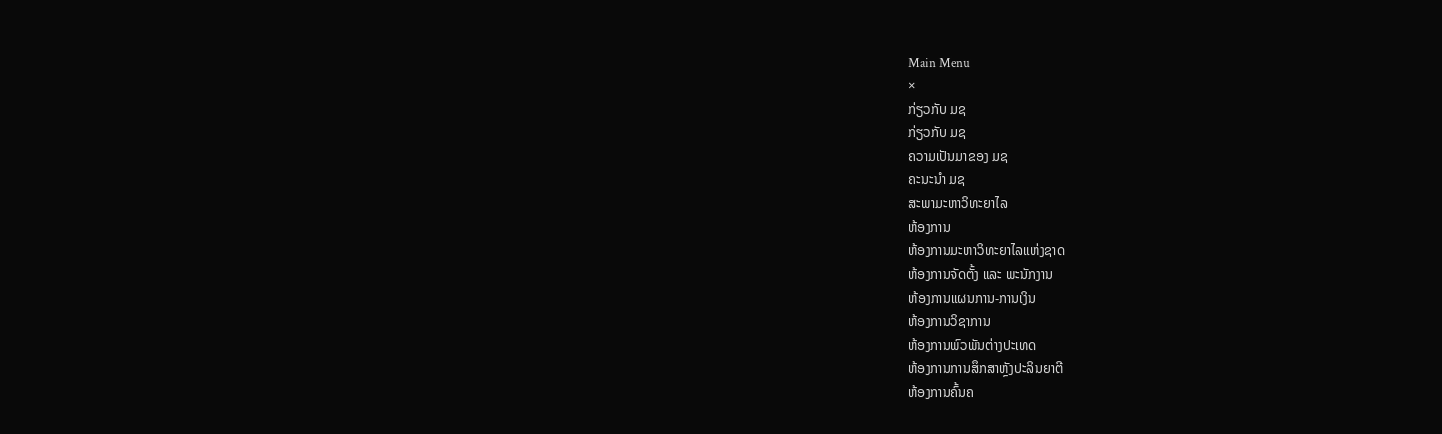Main Menu
×
ກ່ຽວກັບ ມຊ
ກ່ຽວກັບ ມຊ
ຄວາມເປັນມາຂອງ ມຊ
ຄະນະນຳ ມຊ
ສະພາມະຫາວິທະຍາໄລ
ຫ້ອງການ
ຫ້ອງການມະຫາວິທະຍາໄລແຫ່ງຊາດ
ຫ້ອງການຈັດຕັ້ງ ແລະ ພະນັກງານ
ຫ້ອງການແຜນການ-ການເງິນ
ຫ້ອງການວິຊາການ
ຫ້ອງການພົວພັນຕ່າງປະເທດ
ຫ້ອງການການສຶກສາຫຼັງປະລິນຍາຕີ
ຫ້ອງການຄົ້ນຄ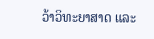ວ້າວິທະຍາສາດ ແລະ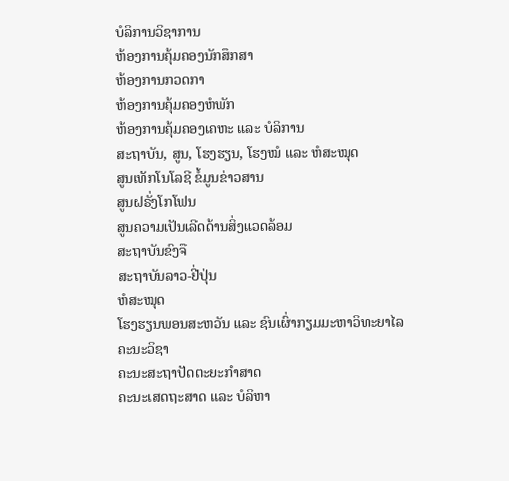ບໍລິການວິຊາການ
ຫ້ອງການຄຸ້ມຄອງນັກສຶກສາ
ຫ້ອງການກວດກາ
ຫ້ອງການຄຸ້ມຄອງຫໍພັກ
ຫ້ອງການຄຸ້ມຄອງເຄຫະ ແລະ ບໍລິການ
ສະຖາບັນ, ສູນ, ໂຮງຮຽນ, ໂຮງໝໍ ແລະ ຫໍສະໝຸດ
ສູນເທັກໂນໂລຊີ ຂໍ້ມູນຂ່າວສານ
ສູນຝຣັ່ງໂກໂຟນ
ສູນຄວາມເປັນເລີດດ້ານສິ່ງແວດລ້ອມ
ສະຖາບັນຂົງຈື
ສະຖາບັນລາວ-ຢີ່ປຸ່ນ
ຫໍສະໝຸດ
ໂຮງຮຽນພອນສະຫວັນ ແລະ ຊົນເຜົ່າກຽມມະຫາວິທະຍາໄລ
ຄະນະວິຊາ
ຄະນະສະຖາປັດຕະຍະກຳສາດ
ຄະນະເສດຖະສາດ ແລະ ບໍລິຫາ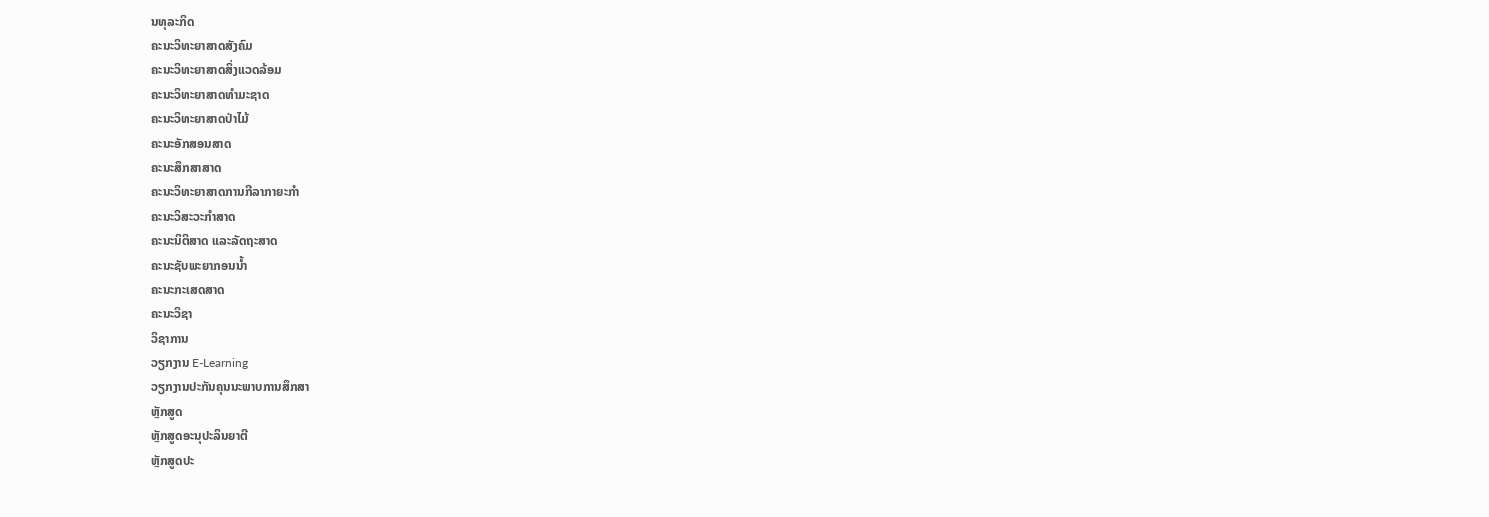ນທຸລະກິດ
ຄະນະວິທະຍາສາດສັງຄົມ
ຄະນະວິທະຍາສາດສິ່ງແວດລ້ອມ
ຄະນະວິທະຍາສາດທຳມະຊາດ
ຄະນະວິທະຍາສາດປ່າໄມ້
ຄະນະອັກສອນສາດ
ຄະນະສຶກສາສາດ
ຄະນະວິທະຍາສາດການກີລາກາຍະກຳ
ຄະນະວິສະວະກຳສາດ
ຄະນະນິຕິສາດ ແລະລັດຖະສາດ
ຄະນະຊັບພະຍາກອນນໍ້າ
ຄະນະກະເສດສາດ
ຄະນະວິຊາ
ວິຊາການ
ວຽກງານ E-Learning
ວຽກງານປະກັນຄຸນນະພາບການສຶກສາ
ຫຼັກສູດ
ຫຼັກສູດອະນຸປະລິນຍາຕີ
ຫຼັກສູດປະ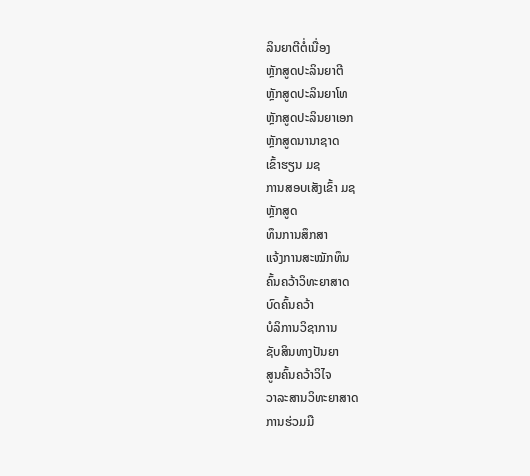ລິນຍາຕີຕໍ່ເນື່ອງ
ຫຼັກສູດປະລິນຍາຕີ
ຫຼັກສູດປະລິນຍາໂທ
ຫຼັກສູດປະລິນຍາເອກ
ຫຼັກສູດນານາຊາດ
ເຂົ້າຮຽນ ມຊ
ການສອບເສັງເຂົ້າ ມຊ
ຫຼັກສູດ
ທຶນການສຶກສາ
ແຈ້ງການສະໝັກທຶນ
ຄົ້ນຄວ້າວິທະຍາສາດ
ບົດຄົ້ນຄວ້າ
ບໍລິການວິຊາການ
ຊັບສິນທາງປັນຍາ
ສູນຄົ້ນຄວ້າວິໄຈ
ວາລະສານວິທະຍາສາດ
ການຮ່ວມມື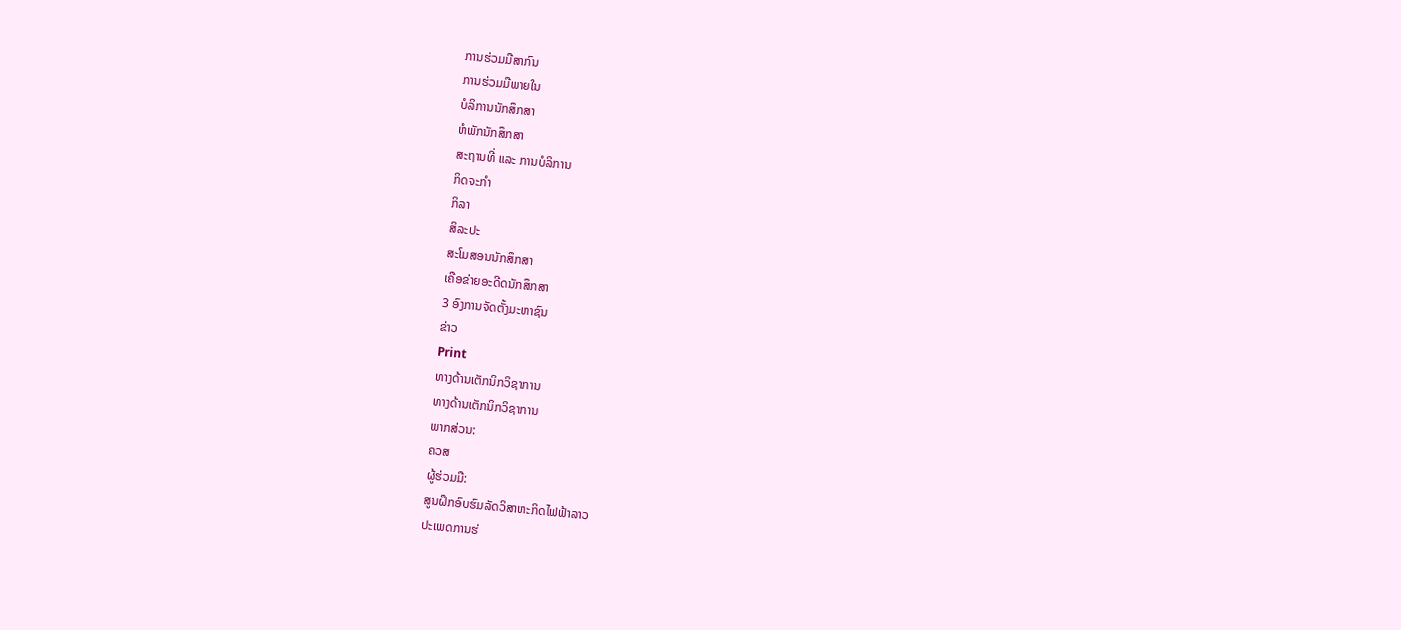ການຮ່ວມມືສາກົນ
ການຮ່ວມມືພາຍໃນ
ບໍລິການນັກສຶກສາ
ຫໍພັກນັກສຶກສາ
ສະຖານທີ່ ແລະ ການບໍລິການ
ກິດຈະກຳ
ກິລາ
ສິລະປະ
ສະໂມສອນນັກສຶກສາ
ເຄືອຂ່າຍອະດີດນັກສຶກສາ
3 ອົງການຈັດຕັ້ງມະຫາຊົນ
ຂ່າວ
Print
ທາງດ້ານເຕັກນິກວິຊາການ
ທາງດ້ານເຕັກນິກວິຊາການ
ພາກສ່ວນ:
ຄວສ
ຜູ້ຮ່ວມມື:
ສູນຝຶກອົບຮົມລັດວິສາຫະກິດໄຟຟ້າລາວ
ປະເພດການຮ່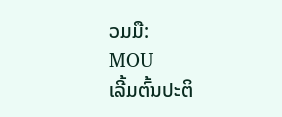ວມມື:
MOU
ເລີ້ມຕົ້ນປະຕິ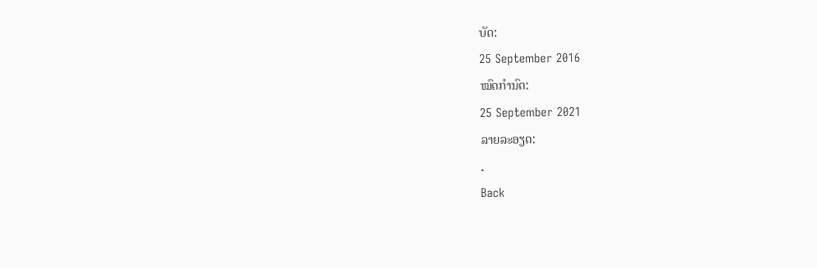ບັດ:
25 September 2016
ໝົດກຳນົດ:
25 September 2021
ລາຍລະອຽດ:
.
Back